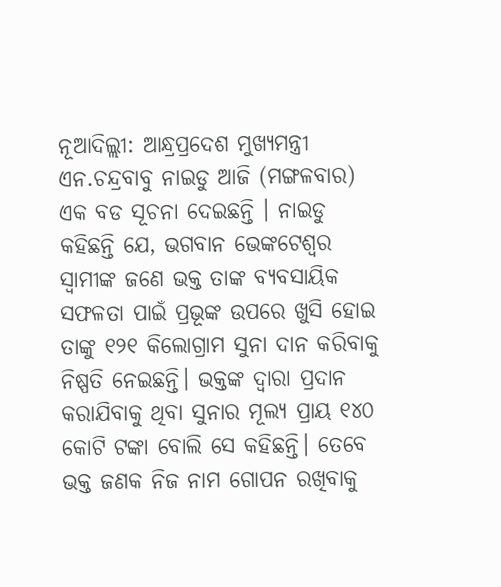ନୂଆଦିଲ୍ଲୀ: ଆନ୍ଧ୍ରପ୍ରଦେଶ ମୁଖ୍ୟମନ୍ତ୍ରୀ ଏନ.ଚନ୍ଦ୍ରବାବୁ ନାଇଡୁ ଆଜି (ମଙ୍ଗଳବାର) ଏକ ବଡ ସୂଚନା ଦେଇଛନ୍ତି । ନାଇଡୁ କହିଛନ୍ତି ଯେ, ଭଗବାନ ଭେଙ୍କଟେଶ୍ୱର ସ୍ୱାମୀଙ୍କ ଜଣେ ଭକ୍ତ ତାଙ୍କ ବ୍ୟବସାୟିକ ସଫଳତା ପାଇଁ ପ୍ରଭୂଙ୍କ ଉପରେ ଖୁସି ହୋଇ ତାଙ୍କୁ ୧୨୧ କିଲୋଗ୍ରାମ ସୁନା ଦାନ କରିବାକୁ ନିଷ୍ପତି ନେଇଛନ୍ତି। ଭକ୍ତଙ୍କ ଦ୍ୱାରା ପ୍ରଦାନ କରାଯିବାକୁ ଥିବା ସୁନାର ମୂଲ୍ୟ ପ୍ରାୟ ୧୪୦ କୋଟି ଟଙ୍କା ବୋଲି ସେ କହିଛନ୍ତି। ତେବେ ଭକ୍ତ ଜଣକ ନିଜ ନାମ ଗୋପନ ରଖିବାକୁ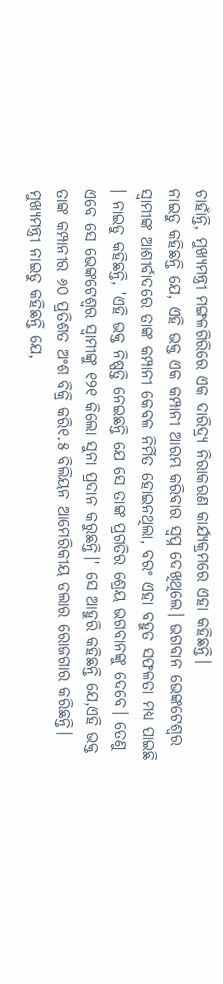ଚାହାଁନ୍ତି, ମୁଖ୍ୟମନ୍ତ୍ରୀ ମଙ୍ଗଳଗିରିରେ ଏକ ଦାରିଦ୍ର୍ୟ ନିରାକରଣ କାର୍ଯ୍ୟକ୍ରମରେ ଏହା କହିଛନ୍ତି।
ନାଇଡୁ କହିଛନ୍ତି ଯେ, ଏହି ଭକ୍ତ ଏକ କମ୍ପାନୀ ଆରମ୍ଭ କରିବାର ସ୍ୱପ୍ନ ଦେଖିଥିଲେ। ଭଗବାନ ଭେଙ୍କଟେଶ୍ୱର ସ୍ୱାମୀଙ୍କ ଆଶୀର୍ବାଦରେ ତାଙ୍କ କମ୍ପାନୀ କେବଳ ନିର୍ମିତ ହୋଇନଥିଲା, ବରଂ ଏହା ବହୁତ ସଫଳତା ମଧ୍ୟ ପାଇଛି । ନାଇଡୁ କହିଛନ୍ତି, 'ଏହି ଭକ୍ତ ନିଷ୍ପତ୍ତି ନେଇଛନ୍ତି ଯେ ସେ ତାଙ୍କ ପ୍ରଗତିର ଶ୍ରେୟ ଭଗବାନଙ୍କୁ ଦେବେ। ତେଣୁ ଏବେ ସେ ଭେଙ୍କଟେଶ୍ୱର ସ୍ୱାମୀଙ୍କୁ ୧୨୧ କିଲୋ ସୁନା ପ୍ରଦାନ କରୁଛନ୍ତି।' ସେ ଆହୁରି କହିଛନ୍ତି ଯେ,ଏହି ଭକ୍ତ ତାଙ୍କ କମ୍ପାନୀର ୬୦ ପ୍ରତିଶତ ଅଂଶ ବିକ୍ରି କରି୧.୫ ବିଲିୟନ ଆମେରିକୀୟ ଡଲାର ରୋଜଗାର କରିଛନ୍ତି।
ମୁଖ୍ୟମନ୍ତ୍ରୀ ନାଇଡୁ କହିଛନ୍ତି ଯେ,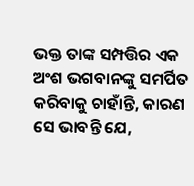ଭକ୍ତ ତାଙ୍କ ସମ୍ପତ୍ତିର ଏକ ଅଂଶ ଭଗବାନଙ୍କୁ ସମର୍ପିତ କରିବାକୁ ଚାହାଁନ୍ତି, କାରଣ ସେ ଭାବନ୍ତି ଯେ,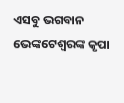ଏସବୁ ଭଗବାନ ଭେଙ୍କଟେଶ୍ୱରଙ୍କ କୃପା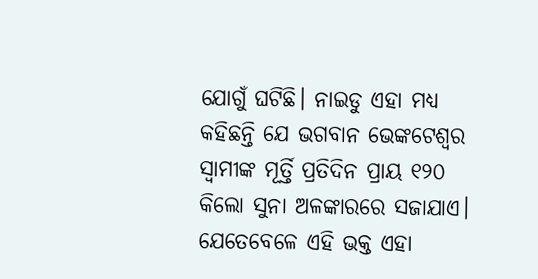ଯୋଗୁଁ ଘଟିଛି। ନାଇଡୁ ଏହା ମଧ୍ୟ କହିଛନ୍ତି ଯେ ଭଗବାନ ଭେଙ୍କଟେଶ୍ୱର ସ୍ୱାମୀଙ୍କ ମୂର୍ତ୍ତି ପ୍ରତିଦିନ ପ୍ରାୟ ୧୨୦ କିଲୋ ସୁନା ଅଳଙ୍କାରରେ ସଜାଯାଏ। ଯେତେବେଳେ ଏହି ଭକ୍ତ ଏହା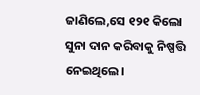ଜାଣିଲେ,ସେ ୧୨୧ କିଲୋ ସୁନା ଦାନ କରିବାକୁ ନିଷ୍ପତ୍ତି ନେଇଥିଲେ।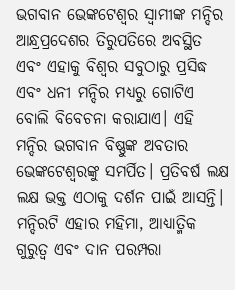ଭଗବାନ ଭେଙ୍କଟେଶ୍ୱର ସ୍ୱାମୀଙ୍କ ମନ୍ଦିର ଆନ୍ଧ୍ରପ୍ରଦେଶର ତିରୁପତିରେ ଅବସ୍ଥିତ ଏବଂ ଏହାକୁ ବିଶ୍ୱର ସବୁଠାରୁ ପ୍ରସିଦ୍ଧ ଏବଂ ଧନୀ ମନ୍ଦିର ମଧ୍ୟରୁ ଗୋଟିଏ ବୋଲି ବିବେଚନା କରାଯାଏ। ଏହି ମନ୍ଦିର ଭଗବାନ ବିଷ୍ଣୁଙ୍କ ଅବତାର ଭେଙ୍କଟେଶ୍ୱରଙ୍କୁ ସମର୍ପିତ। ପ୍ରତିବର୍ଷ ଲକ୍ଷ ଲକ୍ଷ ଭକ୍ତ ଏଠାକୁ ଦର୍ଶନ ପାଇଁ ଆସନ୍ତି। ମନ୍ଦିରଟି ଏହାର ମହିମା, ଆଧ୍ୟାତ୍ମିକ ଗୁରୁତ୍ୱ ଏବଂ ଦାନ ପରମ୍ପରା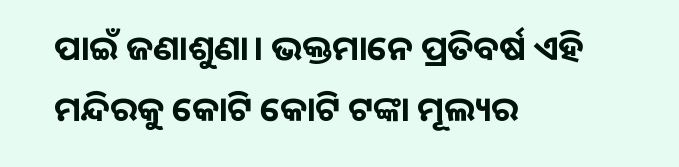ପାଇଁ ଜଣାଶୁଣା। ଭକ୍ତମାନେ ପ୍ରତିବର୍ଷ ଏହି ମନ୍ଦିରକୁ କୋଟି କୋଟି ଟଙ୍କା ମୂଲ୍ୟର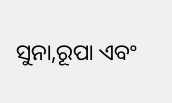ସୁନା,ରୂପା ଏବଂ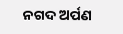ନଗଦ ଅର୍ପଣ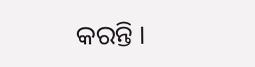କରନ୍ତି ।